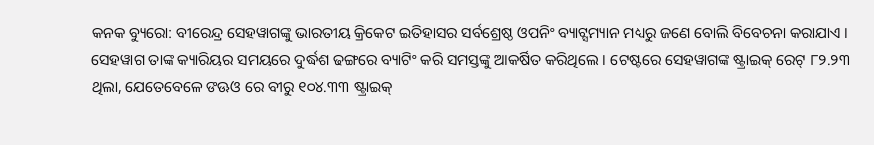କନକ ବ୍ୟୁରୋ: ବୀରେନ୍ଦ୍ର ସେହୱାଗଙ୍କୁ ଭାରତୀୟ କ୍ରିକେଟ ଇତିହାସର ସର୍ବଶ୍ରେଷ୍ଠ ଓପନିଂ ବ୍ୟାଟ୍ସମ୍ୟାନ ମଧ୍ୟରୁ ଜଣେ ବୋଲି ବିବେଚନା କରାଯାଏ । ସେହୱାଗ ତାଙ୍କ କ୍ୟାରିୟର ସମୟରେ ଦୁର୍ଦ୍ଧଶ ଢଙ୍ଗରେ ବ୍ୟାଟିଂ କରି ସମସ୍ତଙ୍କୁ ଆକର୍ଷିତ କରିଥିଲେ । ଟେଷ୍ଟରେ ସେହୱାଗଙ୍କ ଷ୍ଟ୍ରାଇକ୍ ରେଟ୍ ୮୨.୨୩ ଥିଲା, ଯେତେବେଳେ ଙଊଓ ରେ ବୀରୁ ୧୦୪.୩୩ ଷ୍ଟ୍ରାଇକ୍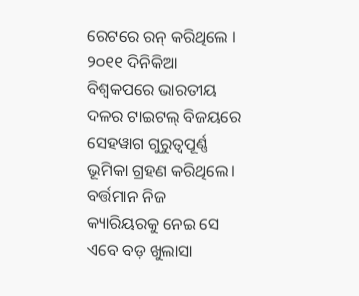ରେଟରେ ରନ୍ କରିଥିଲେ । ୨୦୧୧ ଦିନିକିଆ ବିଶ୍ୱକପରେ ଭାରତୀୟ ଦଳର ଟାଇଟଲ୍ ବିଜୟରେ ସେହୱାଗ ଗୁରୁତ୍ୱପୂର୍ଣ୍ଣ ଭୂମିକା ଗ୍ରହଣ କରିଥିଲେ। ବର୍ତ୍ତମାନ ନିଜ କ୍ୟାରିୟରକୁ ନେଇ ସେ ଏବେ ବଡ଼ ଖୁଲାସା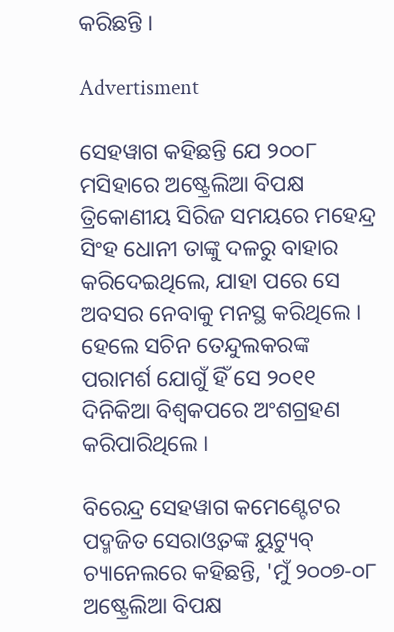କରିଛନ୍ତି ।

Advertisment

ସେହୱାଗ କହିଛନ୍ତି ଯେ ୨୦୦୮ ମସିହାରେ ଅଷ୍ଟ୍ରେଲିଆ ବିପକ୍ଷ ତ୍ରିକୋଣୀୟ ସିରିଜ ସମୟରେ ମହେନ୍ଦ୍ର ସିଂହ ଧୋନୀ ତାଙ୍କୁ ଦଳରୁ ବାହାର କରିଦେଇଥିଲେ, ଯାହା ପରେ ସେ ଅବସର ନେବାକୁ ମନସ୍ଥ କରିଥିଲେ । ହେଲେ ସଚିନ ତେନ୍ଦୁଲକରଙ୍କ ପରାମର୍ଶ ଯୋଗୁଁ ହିଁ ସେ ୨୦୧୧ ଦିନିକିଆ ବିଶ୍ୱକପରେ ଅଂଶଗ୍ରହଣ କରିପାରିଥିଲେ ।

ବିରେନ୍ଦ୍ର ସେହୱାଗ କମେଣ୍ଟେଟର ପଦ୍ମଜିତ ସେରାଓ୍ୱତଙ୍କ ୟୁଟ୍ୟୁବ୍ ଚ୍ୟାନେଲରେ କହିଛନ୍ତି, 'ମୁଁ ୨୦୦୭-୦୮ ଅଷ୍ଟ୍ରେଲିଆ ବିପକ୍ଷ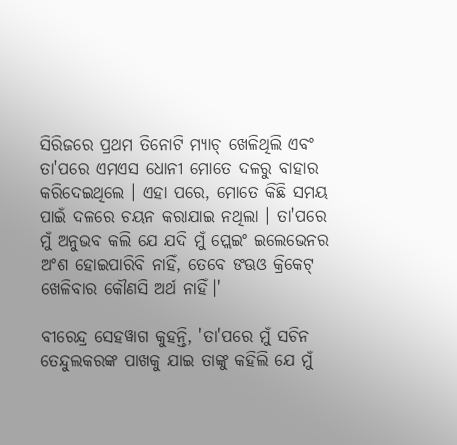ସିରିଜରେ ପ୍ରଥମ ତିନୋଟି ମ୍ୟାଚ୍ ଖେଳିଥିଲି ଏବଂ ତା'ପରେ ଏମଏସ ଧୋନୀ ମୋତେ ଦଳରୁ ବାହାର କରିଦେଇଥିଲେ । ଏହା ପରେ, ମୋତେ କିଛି ସମୟ ପାଇଁ ଦଳରେ ଚୟନ କରାଯାଇ ନଥିଲା । ତା'ପରେ ମୁଁ ଅନୁଭବ କଲି ଯେ ଯଦି ମୁଁ ପ୍ଲେଇଂ ଇଲେଭେନର ଅଂଶ ହୋଇପାରିବି ନାହିଁ, ତେବେ ଙଊଓ କ୍ରିକେଟ୍ ଖେଳିବାର କୌଣସି ଅର୍ଥ ନାହିଁ।'

ବୀରେନ୍ଦ୍ର ସେହୱାଗ କୁହନ୍ତି, 'ତା'ପରେ ମୁଁ ସଚିନ ତେନ୍ଦୁଲକରଙ୍କ ପାଖକୁ ଯାଇ ତାଙ୍କୁ କହିଲି ଯେ ମୁଁ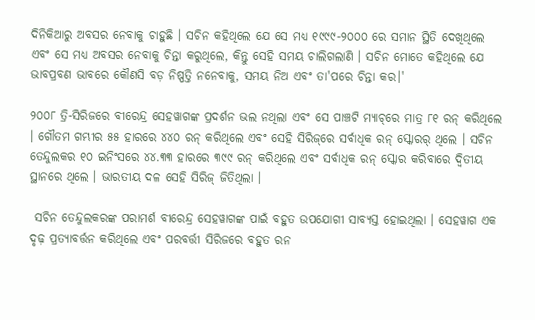ଦିନିକିଆରୁ ଅବସର ନେବାକୁ ଚାହୁଛି । ସଚିନ କହିଥିଲେ ଯେ ସେ ମଧ୍ୟ ୧୯୯୯-୨୦୦୦ ରେ ସମାନ ସ୍ଥିତି ଦେଖିଥିଲେ ଏବଂ ସେ ମଧ୍ୟ ଅବସର ନେବାକୁ ଚିନ୍ତା କରୁଥିଲେ, କିନ୍ତୁ ସେହି ସମୟ ଚାଲିଗଲାଣି । ସଚିନ ମୋତେ କହିଥିଲେ ଯେ ଭାବପ୍ରବଣ ଭାବରେ କୌଣସି ବଡ଼ ନିଷ୍ପତ୍ତି ନନେବାକୁ, ସମୟ ନିଅ ଏବଂ ତା'ପରେ ଚିନ୍ତା କର।'

୨୦୦୮ ତ୍ରି-ସିରିଜରେ ବୀରେନ୍ଦ୍ର ସେହୱାଗଙ୍କ ପ୍ରଦର୍ଶନ ଭଲ ନଥିଲା ଏବଂ ସେ ପାଞ୍ଚଟି ମ୍ୟାଚ୍‌ରେ ମାତ୍ର ୮୧ ରନ୍ କରିଥିଲେ । ଗୌତମ ଗମ୍ଭୀର ୫୫ ହାରରେ ୪୪୦ ରନ୍ କରିଥିଲେ ଏବଂ ସେହି ସିରିଜ୍‌ରେ ସର୍ବାଧିକ ରନ୍ ସ୍କୋରର୍ ଥିଲେ । ସଚିନ ତେନ୍ଦୁଲକର ୧୦ ଇନିଂସରେ ୪୪.୩୩ ହାରରେ ୩୯୯ ରନ୍ କରିଥିଲେ ଏବଂ ସର୍ବାଧିକ ରନ୍ ସ୍କୋର କରିବାରେ ଦ୍ୱିତୀୟ ସ୍ଥାନରେ ଥିଲେ । ଭାରତୀୟ ଦଳ ସେହି ସିରିଜ୍‌ ଜିତିଥିଲା ।

 ସଚିନ ତେନ୍ଦୁଲକରଙ୍କ ପରାମର୍ଶ ବୀରେନ୍ଦ୍ର ସେହୱାଗଙ୍କ ପାଇଁ ବହୁତ ଉପଯୋଗୀ ସାବ୍ୟସ୍ତ ହୋଇଥିଲା । ସେହୱାଗ ଏକ ଦୃଢ଼ ପ୍ରତ୍ୟାବର୍ତ୍ତନ କରିଥିଲେ ଏବଂ ପରବର୍ତ୍ତୀ ସିରିଜରେ ବହୁତ ରନ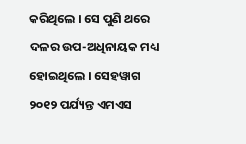କରିଥିଲେ । ସେ ପୁଣି ଥରେ ଦଳର ଉପ-ଅଧିନାୟକ ମଧ୍ୟ ହୋଇଥିଲେ । ସେହୱାଗ ୨୦୧୨ ପର୍ଯ୍ୟନ୍ତ ଏମଏସ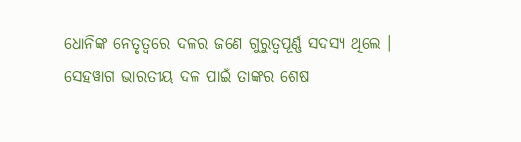ଧୋନିଙ୍କ ନେତୃତ୍ୱରେ ଦଳର ଜଣେ ଗୁରୁତ୍ୱପୂର୍ଣ୍ଣ ସଦସ୍ୟ ଥିଲେ । ସେହୱାଗ ଭାରତୀୟ ଦଳ ପାଇଁ ତାଙ୍କର ଶେଷ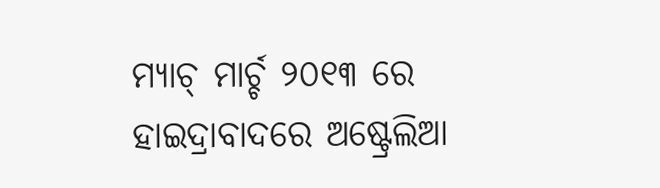ମ୍ୟାଚ୍ ମାର୍ଚ୍ଚ ୨୦୧୩ ରେ ହାଇଦ୍ରାବାଦରେ ଅଷ୍ଟ୍ରେଲିଆ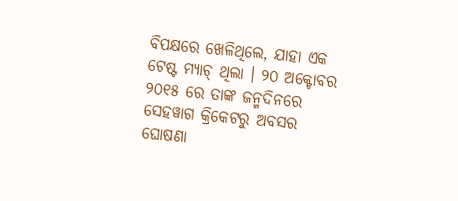ବିପକ୍ଷରେ ଖେଳିଥିଲେ, ଯାହା ଏକ ଟେଷ୍ଟ ମ୍ୟାଚ୍ ଥିଲା । ୨୦ ଅକ୍ଟୋବର ୨୦୧୫ ରେ ତାଙ୍କ ଜନ୍ମଦିନରେ ସେହୱାଗ କ୍ରିକେଟରୁ ଅବସର ଘୋଷଣା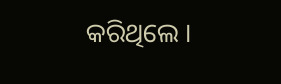କରିଥିଲେ ।